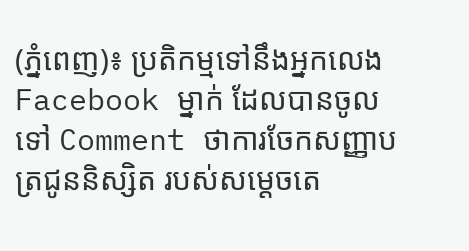(ភ្នំពេញ)៖ ប្រតិកម្មទៅនឹងអ្នកលេង Facebook ម្នាក់ ដែលបានចូលទៅ Comment ថាការចែកសញ្ញាបត្រជូននិស្សិត របស់សម្តេចតេ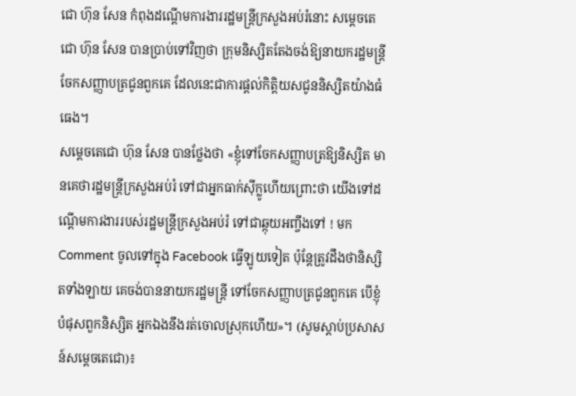ជោ ហ៊ុន សែន កំពុងដណ្តើមការងាររដ្ឋមន្រ្តីក្រសួងអប់រំនោះ សម្តេចតេជោ ហ៊ុន សែន បានប្រាប់ទៅវិញថា ក្រុមនិស្សិតតែងចង់ឱ្យនាយករដ្ឋមន្រ្តីចែកសញ្ញាបត្រជូនពួកគេ ដែលនេះជាការផ្តល់កិត្តិយសជូននិស្សិតយ៉ាងធំធេង។
សម្តេចតេជោ ហ៊ុន សែន បានថ្លែងថា «ខ្ញុំទៅចែកសញ្ញាបត្រឱ្យនិស្សិត មានគេថារដ្ឋមន្រ្តីក្រសួងអប់រំ ទៅជាអ្នកធាក់ស៊ីក្លូហើយព្រោះថា យើងទៅដណ្តើមការងាររបស់រដ្ឋមន្រ្តីក្រសួងអប់រំ ទៅជាឆ្កុយអញ្ចឹងទៅ ! មក Comment ចូលទៅក្នុង Facebook ធ្វើឡូយទៀត ប៉ុន្តែត្រូវដឹងថានិស្សិតទាំងឡាយ គេចង់បាននាយករដ្ឋមន្រ្តី ទៅចែកសញ្ញាបត្រជូនពួកគេ បើខ្ញុំបំផុសពួកនិស្សិត អ្នកឯងនឹងរត់ចោលស្រុកហើយ»។ (សូមស្តាប់ប្រសាសន៍សម្តេចតេជោ)៖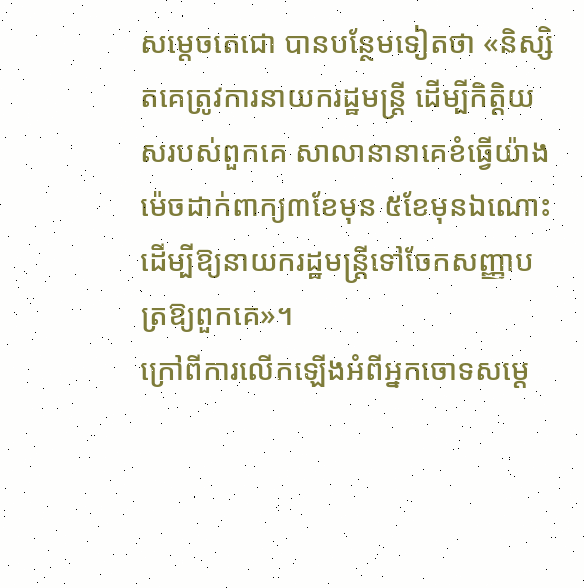សម្តេចតេជោ បានបន្ថែមទៀតថា «និស្សិតគេត្រូវការនាយករដ្ឋមន្រ្តី ដើម្បីកិត្តិយសរបស់ពួកគេ សាលានានាគេខំធ្វើយ៉ាងម៉េចដាក់ពាក្យ៣ខែមុន ៥ខែមុនឯណោះ ដើម្បីឱ្យនាយករដ្ឋមន្រ្តីទៅចែកសញ្ញាបត្រឱ្យពួកគេ»។
ក្រៅពីការលើកឡើងអំពីអ្នកចោទសម្តេ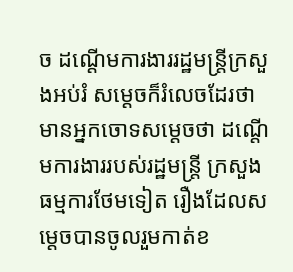ច ដណ្តើមការងាររដ្ឋមន្រ្តីក្រសួងអប់រំ សម្តេចក៏រំលេចដែរថា មានអ្នកចោទសម្តេចថា ដណ្តើមការងាររបស់រដ្ឋមន្រ្តី ក្រសួងធម្មការថែមទៀត រឿងដែលសម្តេចបានចូលរួមកាត់ខ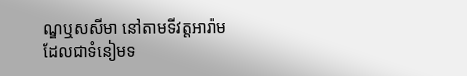ណ្ឌឬសសីមា នៅតាមទីវត្តអារ៉ាម ដែលជាទំនៀមទ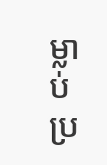ម្លាប់ប្រ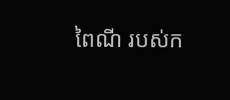ពៃណី របស់ក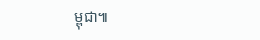ម្ពុជា៕